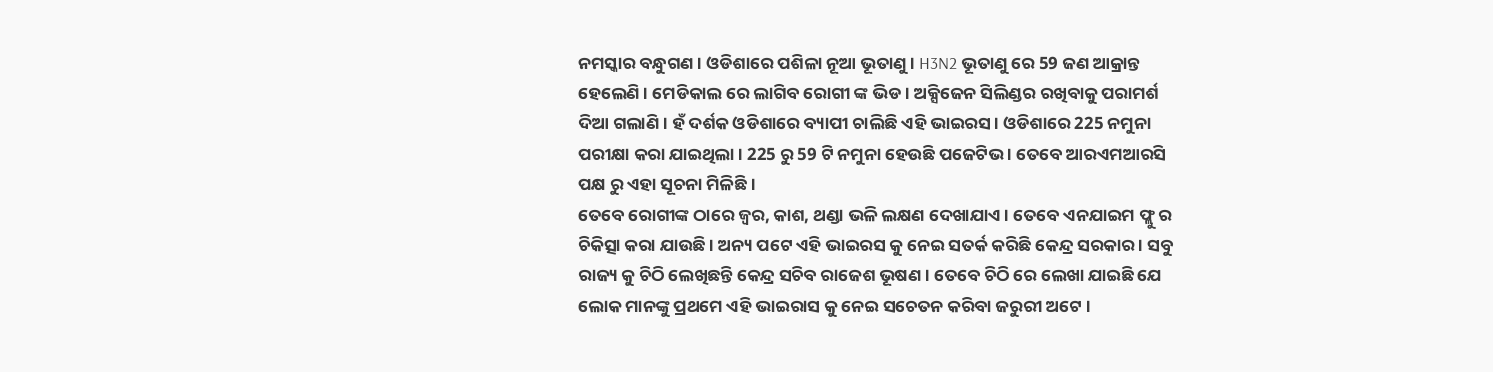ନମସ୍କାର ବନ୍ଧୁଗଣ । ଓଡିଶାରେ ପଶିଳା ନୂଆ ଭୂତାଣୁ । H3N2 ଭୂତାଣୁ ରେ 59 ଜଣ ଆକ୍ରାନ୍ତ ହେଲେଣି । ମେଡିକାଲ ରେ ଲାଗିବ ରୋଗୀ ଙ୍କ ଭିଡ । ଅକ୍ସିଜେନ ସିଲିଣ୍ଡର ରଖିବାକୁ ପରାମର୍ଶ ଦିଆ ଗଲାଣି । ହଁ ଦର୍ଶକ ଓଡିଶାରେ ବ୍ୟାପୀ ଚାଲିଛି ଏହି ଭାଇରସ । ଓଡିଶାରେ 225 ନମୁନା ପରୀକ୍ଷା କରା ଯାଇଥିଲା । 225 ରୁ 59 ଟି ନମୁନା ହେଉଛି ପଜେଟିଭ । ତେବେ ଆରଏମଆରସି ପକ୍ଷ ରୁ ଏହା ସୂଚନା ମିଳିଛି ।
ତେବେ ରୋଗୀଙ୍କ ଠାରେ ଜ୍ଵର, କାଶ, ଥଣ୍ଡା ଭଳି ଲକ୍ଷଣ ଦେଖାଯାଏ । ତେବେ ଏନଯାଇମ ଫ୍ଲୁ ର ଚିକିତ୍ସା କରା ଯାଉଛି । ଅନ୍ୟ ପଟେ ଏହି ଭାଇରସ କୁ ନେଇ ସତର୍କ କରିଛି କେନ୍ଦ୍ର ସରକାର । ସବୁ ରାଜ୍ୟ କୁ ଚିଠି ଲେଖିଛନ୍ତି କେନ୍ଦ୍ର ସଚିବ ରାଜେଶ ଭୂଷଣ । ତେବେ ଚିଠି ରେ ଲେଖା ଯାଇଛି ଯେ ଲୋକ ମାନଙ୍କୁ ପ୍ରଥମେ ଏହି ଭାଇରାସ କୁ ନେଇ ସଚେତନ କରିବା ଜରୁରୀ ଅଟେ ।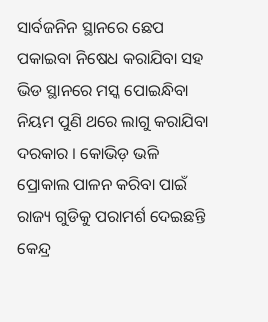ସାର୍ବଜନିନ ସ୍ଥାନରେ ଛେପ ପକାଇବା ନିଷେଧ କରାଯିବା ସହ ଭିଡ ସ୍ଥାନରେ ମସ୍କ ପୋଇନ୍ଧିବା ନିୟମ ପୁଣି ଥରେ ଲାଗୁ କରାଯିବା ଦରକାର । କୋଭିଡ଼ ଭଳି ପ୍ରୋକାଲ ପାଳନ କରିବା ପାଇଁ ରାଜ୍ୟ ଗୁଡିକୁ ପରାମର୍ଶ ଦେଇଛନ୍ତି କେନ୍ଦ୍ର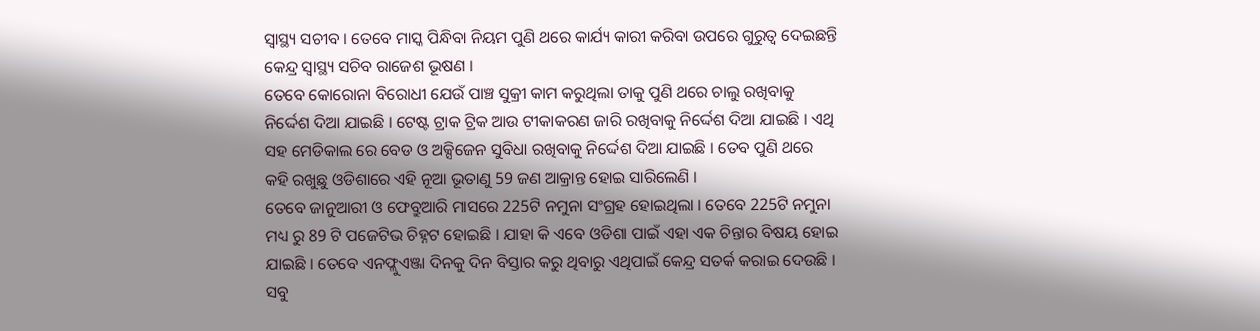ସ୍ୱାସ୍ଥ୍ୟ ସଚୀବ । ତେବେ ମାସ୍କ ପିନ୍ଧିବା ନିୟମ ପୁଣି ଥରେ କାର୍ଯ୍ୟ କାରୀ କରିବା ଉପରେ ଗୁରୁତ୍ଵ ଦେଇଛନ୍ତି କେନ୍ଦ୍ର ସ୍ୱାସ୍ଥ୍ୟ ସଚିବ ରାଜେଶ ଭୂଷଣ ।
ତେବେ କୋରୋନା ବିରୋଧୀ ଯେଉଁ ପାଞ୍ଚ ସୁକ୍ରୀ କାମ କରୁଥିଲା ତାକୁ ପୁଣି ଥରେ ଚାଲୁ ରଖିବାକୁ ନିର୍ଦ୍ଦେଶ ଦିଆ ଯାଇଛି । ଟେଷ୍ଟ ଟ୍ରାକ ଟ୍ରିକ ଆଉ ଟୀକାକରଣ ଜାରି ରଖିବାକୁ ନିର୍ଦ୍ଦେଶ ଦିଆ ଯାଇଛି । ଏଥି ସହ ମେଡିକାଲ ରେ ବେଡ ଓ ଅକ୍ସିଜେନ ସୁବିଧା ରଖିବାକୁ ନିର୍ଦ୍ଦେଶ ଦିଆ ଯାଇଛି । ତେବ ପୁଣି ଥରେ କହି ରଖୁଛୁ ଓଡିଶାରେ ଏହି ନୂଆ ଭୂତାଣୁ 59 ଜଣ ଆକ୍ରାନ୍ତ ହୋଇ ସାରିଲେଣି ।
ତେବେ ଜାନୁଆରୀ ଓ ଫେବ୍ରୁଆରି ମାସରେ 225ଟି ନମୁନା ସଂଗ୍ରହ ହୋଇଥିଲା । ତେବେ 225ଟି ନମୁନା ମଧ୍ୟ ରୁ 89 ଟି ପଜେଟିଭ ଚିହ୍ନଟ ହୋଇଛି । ଯାହା କି ଏବେ ଓଡିଶା ପାଇଁ ଏହା ଏକ ଚିନ୍ତାର ବିଷୟ ହୋଇ ଯାଇଛି । ତେବେ ଏନଫ୍ଲୁଏଞ୍ଜା ଦିନକୁ ଦିନ ବିସ୍ତାର କରୁ ଥିବାରୁ ଏଥିପାଇଁ କେନ୍ଦ୍ର ସତର୍କ କରାଇ ଦେଉଛି । ସବୁ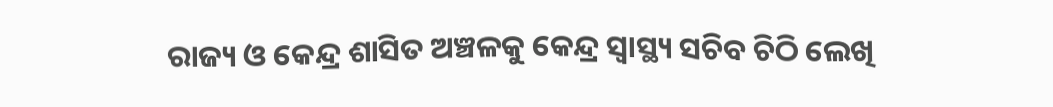ରାଜ୍ୟ ଓ କେନ୍ଦ୍ର ଶାସିତ ଅଞ୍ଚଳକୁ କେନ୍ଦ୍ର ସ୍ୱାସ୍ଥ୍ୟ ସଚିବ ଚିଠି ଲେଖି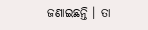ଜଣାଇଛନ୍ତି । ତା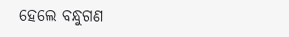ହେଲେ ବନ୍ଧୁଗଣ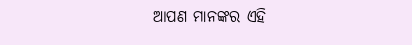ଆପଣ ମାନଙ୍କର ଏହି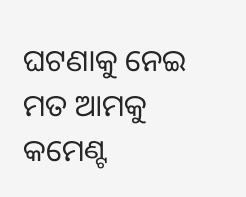ଘଟଣାକୁ ନେଇ ମତ ଆମକୁ କମେଣ୍ଟ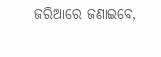ଜରିଆରେ ଜଣାଇବେ,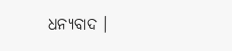ଧନ୍ୟବାଦ ।